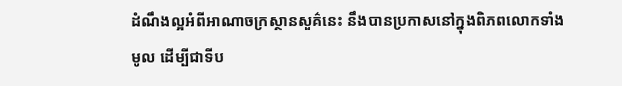ដំណឹងល្អអំពីអាណាចក្រស្ថានសួគ៌នេះ នឹងបានប្រកាសនៅក្នុងពិភពលោកទាំងមូល ដើម្បីជាទីប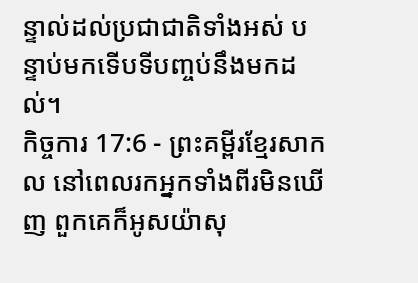ន្ទាល់ដល់ប្រជាជាតិទាំងអស់ បន្ទាប់មកទើបទីបញ្ចប់នឹងមកដល់។
កិច្ចការ 17:6 - ព្រះគម្ពីរខ្មែរសាកល នៅពេលរកអ្នកទាំងពីរមិនឃើញ ពួកគេក៏អូសយ៉ាសុ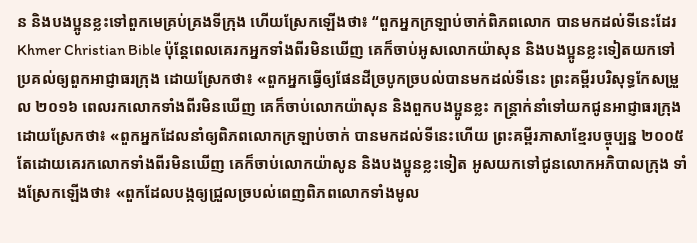ន និងបងប្អូនខ្លះទៅពួកមេគ្រប់គ្រងទីក្រុង ហើយស្រែកឡើងថា៖ “ពួកអ្នកក្រឡាប់ចាក់ពិភពលោក បានមកដល់ទីនេះដែរ Khmer Christian Bible ប៉ុន្ដែពេលគេរកអ្នកទាំងពីរមិនឃើញ គេក៏ចាប់អូសលោកយ៉ាសុន និងបងប្អូនខ្លះទៀតយកទៅប្រគល់ឲ្យពួកអាជ្ញាធរក្រុង ដោយស្រែកថា៖ «ពួកអ្នកធ្វើឲ្យផែនដីច្របូកច្របល់បានមកដល់ទីនេះ ព្រះគម្ពីរបរិសុទ្ធកែសម្រួល ២០១៦ ពេលរកលោកទាំងពីរមិនឃើញ គេក៏ចាប់លោកយ៉ាសុន និងពួកបងប្អូនខ្លះ កន្ត្រាក់នាំទៅយកជូនអាជ្ញាធរក្រុង ដោយស្រែកថា៖ «ពួកអ្នកដែលនាំឲ្យពិភពលោកក្រឡាប់ចាក់ បានមកដល់ទីនេះហើយ ព្រះគម្ពីរភាសាខ្មែរបច្ចុប្បន្ន ២០០៥ តែដោយគេរកលោកទាំងពីរមិនឃើញ គេក៏ចាប់លោកយ៉ាសូន និងបងប្អូនខ្លះទៀត អូសយកទៅជូនលោកអភិបាលក្រុង ទាំងស្រែកឡើងថា៖ «ពួកដែលបង្កឲ្យជ្រួលច្របល់ពេញពិភពលោកទាំងមូល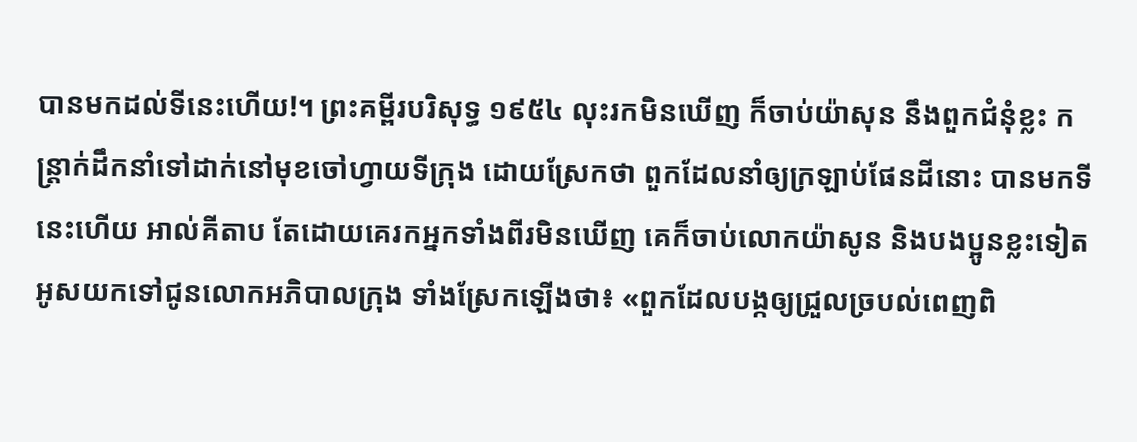បានមកដល់ទីនេះហើយ!។ ព្រះគម្ពីរបរិសុទ្ធ ១៩៥៤ លុះរកមិនឃើញ ក៏ចាប់យ៉ាសុន នឹងពួកជំនុំខ្លះ កន្ត្រាក់ដឹកនាំទៅដាក់នៅមុខចៅហ្វាយទីក្រុង ដោយស្រែកថា ពួកដែលនាំឲ្យក្រឡាប់ផែនដីនោះ បានមកទីនេះហើយ អាល់គីតាប តែដោយគេរកអ្នកទាំងពីរមិនឃើញ គេក៏ចាប់លោកយ៉ាសូន និងបងប្អូនខ្លះទៀត អូសយកទៅជូនលោកអភិបាលក្រុង ទាំងស្រែកឡើងថា៖ «ពួកដែលបង្កឲ្យជ្រួលច្របល់ពេញពិ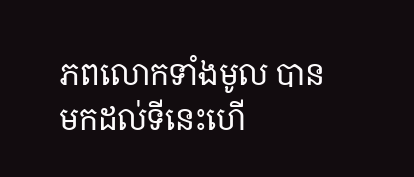ភពលោកទាំងមូល បានមកដល់ទីនេះហើ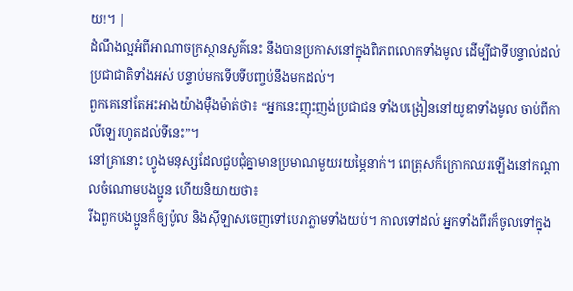យ!។ |
ដំណឹងល្អអំពីអាណាចក្រស្ថានសួគ៌នេះ នឹងបានប្រកាសនៅក្នុងពិភពលោកទាំងមូល ដើម្បីជាទីបន្ទាល់ដល់ប្រជាជាតិទាំងអស់ បន្ទាប់មកទើបទីបញ្ចប់នឹងមកដល់។
ពួកគេនៅតែអះអាងយ៉ាងម៉ឺងម៉ាត់ថា៖ “អ្នកនេះញុះញង់ប្រជាជន ទាំងបង្រៀននៅយូឌាទាំងមូល ចាប់ពីកាលីឡេរហូតដល់ទីនេះ”។
នៅគ្រានោះ ហ្វូងមនុស្សដែលជួបជុំគ្នាមានប្រមាណមួយរយម្ភៃនាក់។ ពេត្រុសក៏ក្រោកឈរឡើងនៅកណ្ដាលចំណោមបងប្អូន ហើយនិយាយថា៖
រីឯពួកបងប្អូនក៏ឲ្យប៉ូល និងស៊ីឡាសចេញទៅបេរាភ្លាមទាំងយប់។ កាលទៅដល់ អ្នកទាំងពីរក៏ចូលទៅក្នុង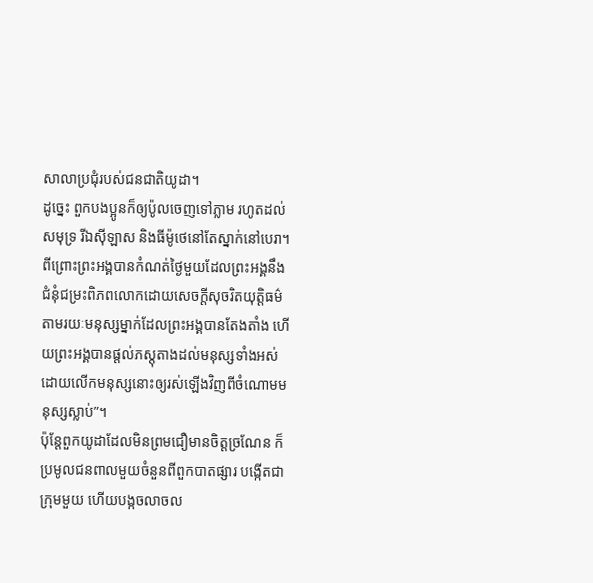សាលាប្រជុំរបស់ជនជាតិយូដា។
ដូច្នេះ ពួកបងប្អូនក៏ឲ្យប៉ូលចេញទៅភ្លាម រហូតដល់សមុទ្រ រីឯស៊ីឡាស និងធីម៉ូថេនៅតែស្នាក់នៅបេរា។
ពីព្រោះព្រះអង្គបានកំណត់ថ្ងៃមួយដែលព្រះអង្គនឹងជំនុំជម្រះពិភពលោកដោយសេចក្ដីសុចរិតយុត្តិធម៌ តាមរយៈមនុស្សម្នាក់ដែលព្រះអង្គបានតែងតាំង ហើយព្រះអង្គបានផ្ដល់ភស្តុតាងដល់មនុស្សទាំងអស់ ដោយលើកមនុស្សនោះឲ្យរស់ឡើងវិញពីចំណោមមនុស្សស្លាប់”។
ប៉ុន្តែពួកយូដាដែលមិនព្រមជឿមានចិត្តច្រណែន ក៏ប្រមូលជនពាលមួយចំនួនពីពួកបាតផ្សារ បង្កើតជាក្រុមមួយ ហើយបង្កចលាចល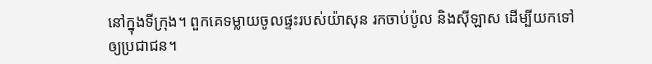នៅក្នុងទីក្រុង។ ពួកគេទម្លាយចូលផ្ទះរបស់យ៉ាសុន រកចាប់ប៉ូល និងស៊ីឡាស ដើម្បីយកទៅឲ្យប្រជាជន។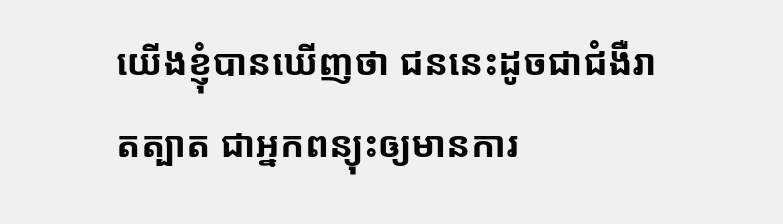យើងខ្ញុំបានឃើញថា ជននេះដូចជាជំងឺរាតត្បាត ជាអ្នកពន្យុះឲ្យមានការ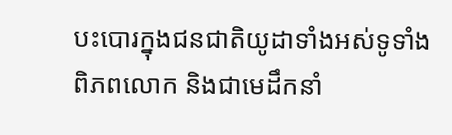បះបោរក្នុងជនជាតិយូដាទាំងអស់ទូទាំងពិភពលោក និងជាមេដឹកនាំ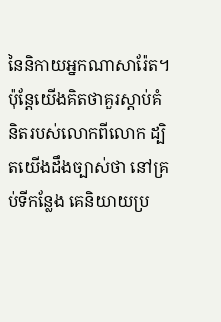នៃនិកាយអ្នកណាសារ៉ែត។
ប៉ុន្តែយើងគិតថាគួរស្ដាប់គំនិតរបស់លោកពីលោក ដ្បិតយើងដឹងច្បាស់ថា នៅគ្រប់ទីកន្លែង គេនិយាយប្រ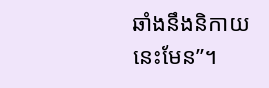ឆាំងនឹងនិកាយនេះមែន”។